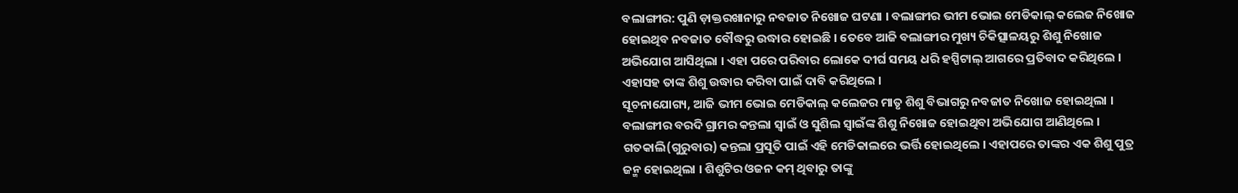ବଲାଙ୍ଗୀର: ପୁଣି ଡ଼ାକ୍ତରଖାନାରୁ ନବଜାତ ନିଖୋଜ ଘଟଣା । ବଲାଙ୍ଗୀର ଭୀମ ଭୋଇ ମେଡିକାଲ୍ କଲେଜ ନିଖୋଜ ହୋଇଥିବ ନବଜାତ ବୌଦ୍ଧରୁ ଉଦ୍ଧାର ହୋଇଛି । ତେବେ ଆଜି ବଲାଙ୍ଗୀର ମୁଖ୍ୟ ଚିକିତ୍ସାଳୟରୁ ଶିଶୁ ନିଖୋଜ ଅଭିଯୋଗ ଆସିଥିଲା । ଏହା ପରେ ପରିବାର ଲୋକେ ଦୀର୍ଘ ସମୟ ଧରି ହସ୍ପିଟାଲ୍ ଆଗରେ ପ୍ରତିବାଦ କରିଥିଲେ । ଏହାସହ ତାଙ୍କ ଶିଶୁ ଉଦ୍ଧାର କରିବା ପାଇଁ ଦାବି କରିଥିଲେ ।
ସୂଚନାଯୋଗ୍ୟ, ଆଜି ଭୀମ ଭୋଇ ମେଡିକାଲ୍ କଲେଜର ମାତୃ ଶିଶୁ ବିଭାଗରୁ ନବଜାତ ନିଖୋଜ ହୋଇଥିଲା । ବଲାଙ୍ଗୀର ବରଦି ଗ୍ରାମର କନ୍ତଲା ସ୍ୱାଇଁ ଓ ସୁଶିଲ ସ୍ୱାଇଁଙ୍କ ଶିଶୁ ନିଖୋଜ ହୋଇଥିବା ଅଭିଯୋଗ ଆଣିଥିଲେ । ଗତକାଲି(ଗୁରୁବାର) କନ୍ତଲା ପ୍ରସୂତି ପାଇଁ ଏହି ମେଡିକାଲରେ ଭର୍ତ୍ତି ହୋଇଥିଲେ । ଏହାପରେ ତାଙ୍କର ଏକ ଶିଶୁ ପୁତ୍ର ଜନ୍ମ ହୋଇଥିଲା । ଶିଶୁଟିର ଓଜନ କମ୍ ଥିବାରୁ ତାଙ୍କୁ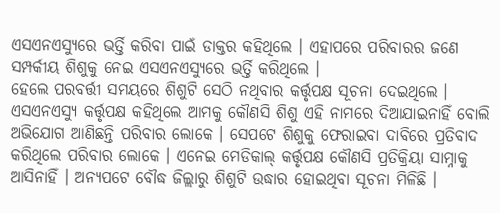ଏସଏନଏସ୍ୟୁରେ ଭର୍ତ୍ତି କରିବା ପାଇଁ ଡାକ୍ତର କହିଥିଲେ । ଏହାପରେ ପରିବାରର ଜଣେ ସମ୍ପର୍କୀୟ ଶିଶୁକୁ ନେଇ ଏସଏନଏସ୍ୟୁରେ ଭର୍ତ୍ତି କରିଥିଲେ ।
ହେଲେ ପରବର୍ତ୍ତୀ ସମୟରେ ଶିଶୁଟି ସେଠି ନଥିବାର କର୍ତ୍ତୃପକ୍ଷ ସୂଚନା ଦେଇଥିଲେ । ଏସଏନଏସ୍ୟୁ କର୍ତ୍ତୃପକ୍ଷ କହିଥିଲେ ଆମକୁ କୌଣସି ଶିଶୁ ଏହି ନାମରେ ଦିଆଯାଇନାହିଁ ବୋଲି ଅଭିଯୋଗ ଆଣିଛନ୍ତି ପରିବାର ଲୋକେ । ସେପଟେ ଶିଶୁକୁ ଫେରାଇବା ଦାବିରେ ପ୍ରତିବାଦ କରିଥିଲେ ପରିବାର ଲୋକେ । ଏନେଇ ମେଡିକାଲ୍ କର୍ତ୍ତୃପକ୍ଷ କୌଣସି ପ୍ରତିକ୍ରିୟା ସାମ୍ନାକୁ ଆସିନାହିଁ । ଅନ୍ୟପଟେ ବୌଦ୍ଧ ଜିଲ୍ଲାରୁ ଶିଶୁଟି ଉଦ୍ଧାର ହୋଇଥିବା ସୂଚନା ମିଳିଛି ।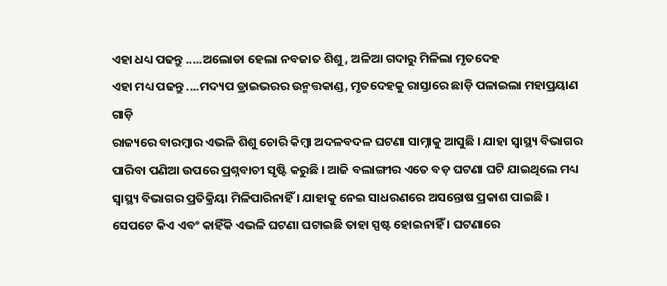ଏହା ଧଧ୍ୟ ପଢନ୍ତୁ .....ଅଲୋଡା ହେଲା ନବଜାତ ଶିଶୁ, ଅଳିଆ ଗଦାରୁ ମିଳିଲା ମୃତଦେହ
ଏହା ମଧ୍ୟ ପଢନ୍ତୁ ....ମଦ୍ୟପ ଡ୍ରାଇଭରର ଉନ୍ମତ୍ତକାଣ୍ଡ, ମୃତଦେହକୁ ରାସ୍ତାରେ ଛାଡ଼ି ପଳାଇଲା ମହାପ୍ରୟାଣ ଗାଡ଼ି
ରାଜ୍ୟରେ ବାରମ୍ବାର ଏଭଳି ଶିଶୁ ଚୋରି କିମ୍ବା ଅଦଳବଦଳ ଘଟଣା ସାମ୍ନାକୁ ଆସୁଛି । ଯାହା ସ୍ବାସ୍ଥ୍ୟ ବିଭାଗର ପାରିବା ପଣିଆ ଉପରେ ପ୍ରଶ୍ନବାଚୀ ସୃଷ୍ଟି କରୁଛି । ଆଜି ବଲାଙ୍ଗୀର ଏତେ ବଡ଼ ଘଟଣା ଘଟି ଯାଇଥିଲେ ମଧ୍ୟ ସ୍ବାସ୍ଥ୍ୟ ବିଭାଗର ପ୍ରତିକ୍ରିୟା ମିଳିପାରିନାହିଁ । ଯାହାକୁ ନେଇ ସାଧରଣରେ ଅସନ୍ତୋଷ ପ୍ରକାଶ ପାଇଛି । ସେପଟେ କିଏ ଏବଂ କାହିଁକି ଏଭଳି ଘଟଣା ଘଟାଇଛି ତାହା ସ୍ପଷ୍ଟ ହୋଇନାହିଁ । ଘଟଣାରେ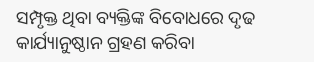ସମ୍ପୃକ୍ତ ଥିବା ବ୍ୟକ୍ତିଙ୍କ ବିବୋଧରେ ଦୃଢ କାର୍ଯ୍ୟାନୁଷ୍ଠାନ ଗ୍ରହଣ କରିବା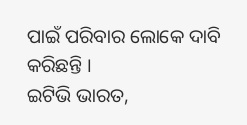ପାଇଁ ପରିବାର ଲୋକେ ଦାବି କରିଛନ୍ତି ।
ଇଟିଭି ଭାରତ,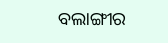ବଲାଙ୍ଗୀର